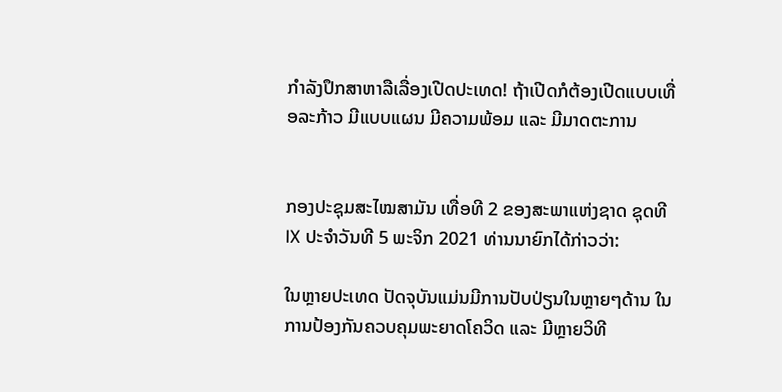ກຳລັງປຶກສາຫາລືເລື່ອງເປີດປະເທດ! ຖ້າເປີດກໍຕ້ອງເປີດແບບເທື່ອລະກ້າວ ມີແບບແຜນ ມີຄວາມພ້ອມ ແລະ ມີມາດຕະການ


ກອງປະຊຸມສະໄໝສາມັນ ເທື່ອທີ 2 ຂອງສະພາແຫ່ງຊາດ ຊຸດທີ IX ປະຈຳວັນທີ 5 ພະຈິກ 2021 ທ່ານນາຍົກໄດ້ກ່າວວ່າ:

ໃນຫຼາຍປະເທດ ປັດຈຸບັນແມ່ນມີການປັບປ່ຽນໃນຫຼາຍໆດ້ານ ໃນການປ້ອງກັນຄວບຄຸມພະຍາດໂຄວິດ ແລະ ມີຫຼາຍວິທີ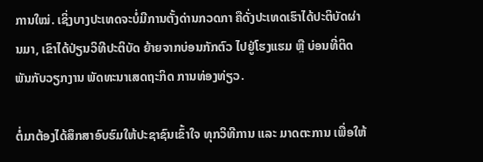ການໃໝ່. ເຊິ່ງບາງປະເທດຈະບໍ່ມີການຕັ້ງດ່ານກວດກາ ຄືດັ່ງປະເທດເຮົາໄດ້ປະຕິບັດຜ່ານມາ, ເຂົາໄດ້ປ່ຽນວິທີປະຕິບັດ ຍ້າຍຈາກບ່ອນກັກຕົວ ໄປຢູ່ໂຮງແຮມ ຫຼື ບ່ອນທີ່ຕິດພັນກັບວຽກງານ ພັດທະນາເສດຖະກິດ ການທ່ອງທ່ຽວ.

ຕໍ່ມາຕ້ອງໄດ້ສຶກສາອົບຮົມໃຫ້ປະຊາຊົນເຂົ້າໃຈ ທຸກວິທີການ ແລະ ມາດຕະການ ເພື່ອໃຫ້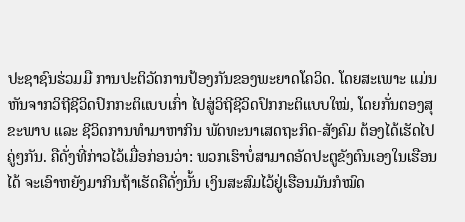ປະຊາຊົນຮ່ວມມື ການປະຕິວັດການປ້ອງກັນຂອງພະຍາດໂຄວິດ. ໂດຍສະເພາະ ແມ່ນຫັນຈາກວິຖີຊີວິດປົກກະຕິແບບເກົ່າ ໄປສູ່ວິຖີຊີວິດປົກກະຕິແບບໃໝ່, ໂດຍກັ່ນຕອງສຸຂະພາບ ແລະ ຊີວິດການທຳມາຫາກິນ ພັດທະນາເສດຖະກິດ-ສັງຄົມ ຕ້ອງໄດ້ເຮັດໄປຄູ່ໆກັນ. ຄືດັ່ງທີ່ກ່າວໄວ້ເມື່ອກ່ອນວ່າ: ພວກເຮົາບໍ່ສາມາດອັດປະຕູຂັງຕົນເອງໃນເຮືອນໄດ້ ຈະເອົາຫຍັງມາກິນຖ້າເຮັດຄືດັ່ງນັ້ນ ເງິນສະສົມໄວ້ຢູ່ເຮືອນມັນກໍໝົດ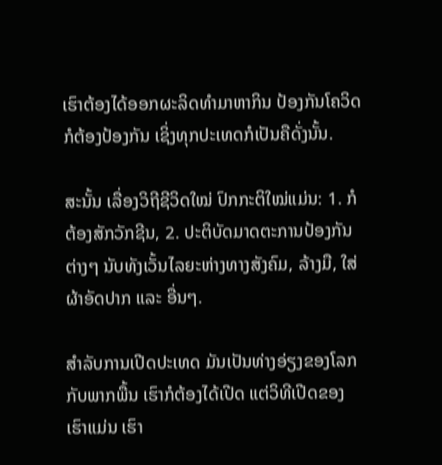ເຮົາຕ້ອງໄດ້ອອກຜະລິດທຳມາຫາກິນ ປ້ອງກັນໂຄວິດກໍຕ້ອງປ້ອງກັນ ເຊິ່ງທຸກປະເທດກໍເປັນຄືດັ່ງນັ້ນ.

ສະນັ້ນ ເລື່ອງວິຖີຊີວິດໃໝ່ ປົກກະຕິໃໝ່ແມ່ນ: 1. ກໍຕ້ອງສັກວັກຊີນ, 2. ປະຕິບັດມາດຕະການປ້ອງກັນຕ່າງໆ ນັບທັງເວັ້ນໄລຍະຫ່າງທາງສັງຄົມ, ລ້າງມື, ໃສ່ຜ້າອັດປາກ ແລະ ອື່ນໆ.

ສຳລັບການເປີດປະເທດ ມັນເປັນທ່າງອ່ຽງຂອງໂລກກັບພາກພື້ນ ເຮົາກໍຕ້ອງໄດ້ເປີດ ແຕ່ວິທີເປີດຂອງເຮົາແມ່ນ ເຮົາ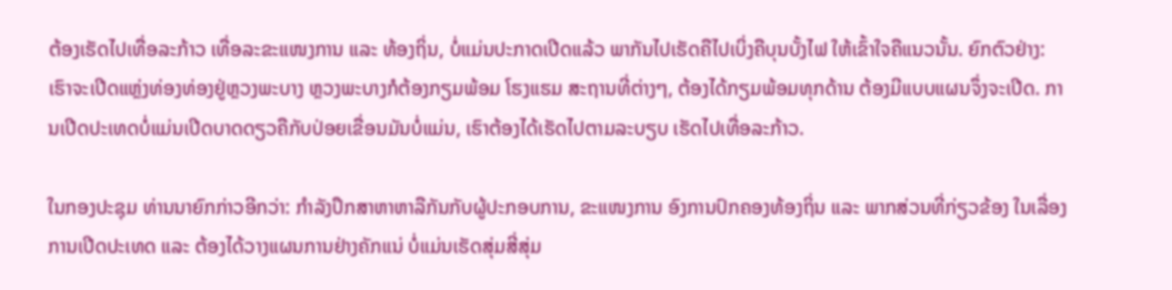ຕ້ອງເຮັດໄປເທື່ອລະກ້າວ ເທື່ອລະຂະແໜງການ ແລະ ທ້ອງຖິ່ນ, ບໍ່ແມ່ນປະກາດເປີດແລ້ວ ພາກັນໄປເຮັດຄືໄປເບິ່ງຄືບຸນບັ້ງໄຟ ໃຫ້ເຂົ້າໃຈຄືແນວນັ້ນ. ຍົກຕົວຢ່າງ: ເຮົາຈະເປີດແຫຼ່ງທ່ອງທ່ອງຢູ່ຫຼວງພະບາງ ຫຼວງພະບາງກໍຕ້ອງກຽມພ້ອມ ໂຮງແຮມ ສະຖານທີ່ຕ່າງໆ, ຕ້ອງໄດ້ກຽມພ້ອມທຸກດ້ານ ຕ້ອງມີແບບແຜນຈຶ່ງຈະເປີດ. ການເປີດປະເທດບໍ່ແມ່ນເປີດບາດດຽວຄືກັບປ່ອຍເຂື່ອນມັນບໍ່ແມ່ນ, ເຮົາຕ້ອງໄດ້ເຮັດໄປຕາມລະບຽບ ເຮັດໄປເທື່ອລະກ້າວ.

ໃນກອງປະຊຸມ ທ່ານນາຍົກກ່າວອີກວ່າ: ກຳລັງປຶກສາຫາຫາລືກັນກັບຜູ້ປະກອບການ, ຂະແໜງການ ອົງການປົກຄອງທ້ອງຖິ່ນ ແລະ ພາກສ່ວນທີ່ກ່ຽວຂ້ອງ ໃນເລື່ອງການເປີດປະເທດ ແລະ ຕ້ອງໄດ້ວາງແຜນການຢ່າງຄັກແນ່ ບໍ່ແມ່ນເຮັດສຸ່ມສີ່ສຸ່ມ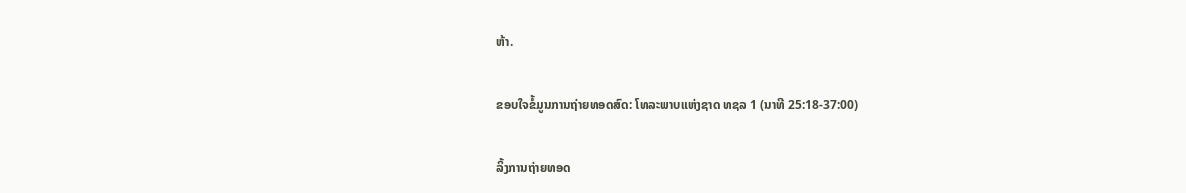ຫ້າ.

ຂອບໃຈຂໍ້ມູນການຖ່າຍທອດສົດ: ໂທລະພາບແຫ່ງຊາດ ທຊລ 1 (ນາທີ 25:18-37:00)

ລິ້ງການຖ່າຍທອດ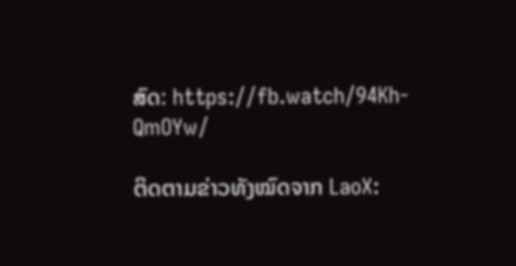ສົດ: https://fb.watch/94Kh-QmOYw/

ຕິດຕາມຂ່າວທັງໝົດຈາກ LaoX: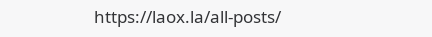https://laox.la/all-posts/